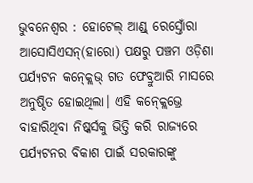ଭୁବନେଶ୍ବର : ହୋଟେଲ୍ ଆଣ୍ଡ୍ ରେସ୍ତୋଁରା ଆସୋସିଏସନ୍(ହାରୋ) ପକ୍ଷରୁ ପଞ୍ଚମ ଓଡ଼ିଶା ପର୍ଯ୍ୟଟନ କନ୍କ୍ଲେଭ୍ ଗତ ଫେବ୍ରୁଆରି ମାସରେ ଅନୁଷ୍ଠିତ ହୋଇଥିଲା। ଏହି କନ୍କ୍ଲେଭ୍ରେ ବାହାରିଥିବା ନିଷ୍କର୍ସକୁ ଭିତ୍ତି କରି ରାଜ୍ୟରେ ପର୍ଯ୍ୟଟନର ବିକାଶ ପାଇଁ ସରକାରଙ୍କୁ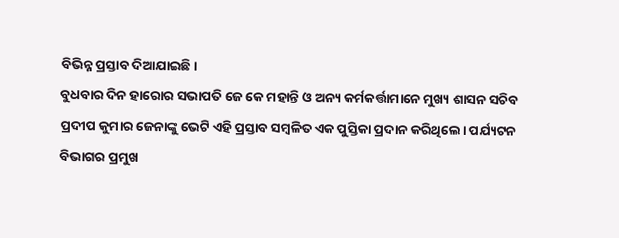ବିଭିନ୍ନ ପ୍ରସ୍ତାବ ଦିଆଯାଇଛି।
ବୁଧବାର ଦିନ ହାରୋର ସଭାପତି ଜେ କେ ମହାନ୍ତି ଓ ଅନ୍ୟ କର୍ମକର୍ତ୍ତାମାନେ ମୁଖ୍ୟ ଶାସନ ସଚିବ ପ୍ରଦୀପ କୁମାର ଜେନାଙ୍କୁ ଭେଟି ଏହି ପ୍ରସ୍ତାବ ସମ୍ବଳିତ ଏକ ପୁସ୍ତିକା ପ୍ରଦାନ କରିଥିଲେ। ପର୍ଯ୍ୟଟନ ବିଭାଗର ପ୍ରମୁଖ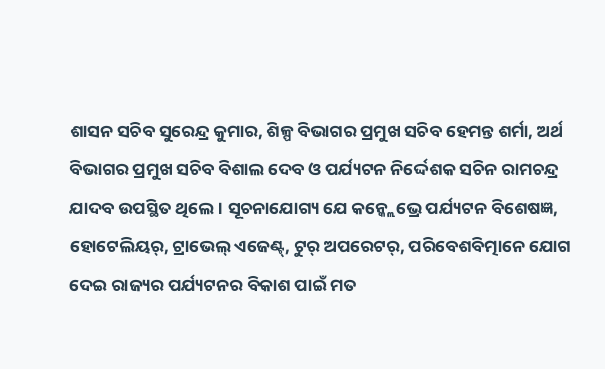ଶାସନ ସଚିବ ସୁରେନ୍ଦ୍ର କୁମାର, ଶିଳ୍ପ ବିଭାଗର ପ୍ରମୁଖ ସଚିବ ହେମନ୍ତ ଶର୍ମା, ଅର୍ଥ ବିଭାଗର ପ୍ରମୁଖ ସଚିବ ବିଶାଲ ଦେବ ଓ ପର୍ଯ୍ୟଟନ ନିର୍ଦ୍ଦେଶକ ସଚିନ ରାମଚନ୍ଦ୍ର ଯାଦବ ଉପସ୍ଥିତ ଥିଲେ। ସୂଚନାଯୋଗ୍ୟ ଯେ କନ୍କ୍ଲେଭ୍ରେ ପର୍ଯ୍ୟଟନ ବିଶେଷଜ୍ଞ, ହୋଟେଲିୟର୍, ଟ୍ରାଭେଲ୍ ଏଜେଣ୍ଟ୍, ଟୁର୍ ଅପରେଟର୍, ପରିବେଶବିତ୍ମାନେ ଯୋଗ ଦେଇ ରାଜ୍ୟର ପର୍ଯ୍ୟଟନର ବିକାଶ ପାଇଁ ମତ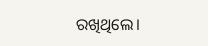ରଖିଥିଲେ।